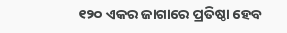୧୨୦ ଏକର ଜାଗାରେ ପ୍ରତିଷ୍ଠା ହେବ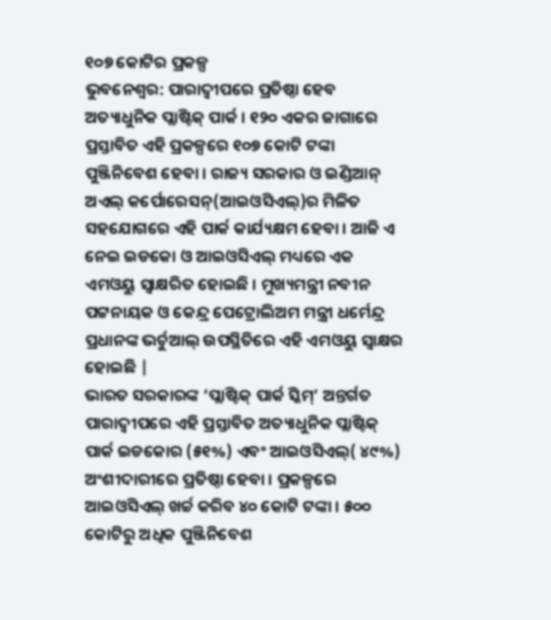୧୦୭ କୋଟିର ପ୍ରକଳ୍ପ
ଭୁବନେଶ୍ୱର: ପାରାଦ୍ୱୀପରେ ପ୍ରତିଷ୍ଠା ହେବ ଅତ୍ୟାଧୁନିକ ପ୍ଲାଷ୍ଟିକ୍ ପାର୍କ । ୧୨୦ ଏକର ଜାଗାରେ ପ୍ରସ୍ତାବିତ ଏହି ପ୍ରକଳ୍ପରେ ୧୦୭ କୋଟି ଟଙ୍କା ପୁଞ୍ଜିନିବେଶ ହେବା । ରାଜ୍ୟ ସରକାର ଓ ଇଣ୍ଡିଆନ୍ ଅଏଲ୍ କର୍ପୋରେସନ୍(ଆଇଓସିଏଲ୍)ର ମିଳିତ ସହଯୋଗରେ ଏହି ପାର୍କ କାର୍ଯ୍ୟକ୍ଷମ ହେବା । ଆଜି ଏ ନେଇ ଇଡକୋ ଓ ଆଇଓସିଏଲ୍ ମଧ୍ୟରେ ଏକ ଏମଓୟୁ ସ୍ୱାକ୍ଷରିତ ହୋଇଛି । ମୁଖ୍ୟମନ୍ତ୍ରୀ ନବୀନ ପଟ୍ଟନାୟକ ଓ କେନ୍ଦ୍ର ପେଟ୍ରୋଲିଅମ ମନ୍ତ୍ରୀ ଧର୍ମେନ୍ଦ୍ର ପ୍ରଧାନଙ୍କ ଭର୍ଚୁଆଲ୍ ଉପସ୍ଥିତିରେ ଏହି ଏମଓୟୁ ସ୍ୱାକ୍ଷର ହୋଇଛି |
ଭାରତ ସରକାରଙ୍କ ‘ପ୍ଲାଷ୍ଟିକ୍ ପାର୍କ ସ୍କିମ୍’ ଅନ୍ତର୍ଗତ ପାରାଦ୍ୱୀପରେ ଏହି ପ୍ରସ୍ତାବିତ ଅତ୍ୟାଧୁନିକ ପ୍ଲାଷ୍ଟିକ୍ ପାର୍କ ଇଡକୋର (୫୧%) ଏବଂ ଆଇଓସିଏଲ୍( ୪୯%) ଅଂଶୀଦାରୀରେ ପ୍ରତିଷ୍ଠା ହେବା । ପ୍ରକଳ୍ପରେ ଆଇଓସିଏଲ୍ ଖର୍ଚ୍ଚ କରିବ ୪୦ କୋଟି ଟଙ୍କା । ୫୦୦ କୋଟିରୁ ଅଧିକ ପୁଞ୍ଜିନିବେଶ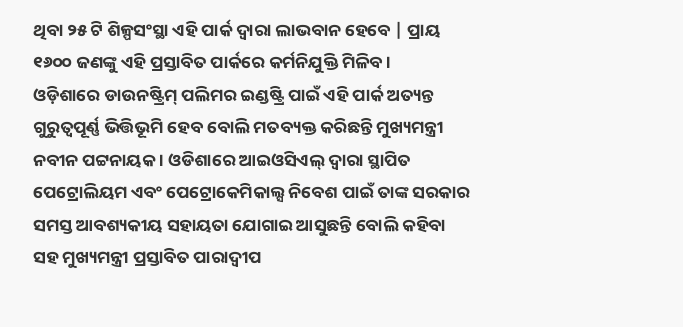ଥିବା ୨୫ ଟି ଶିଳ୍ପସଂସ୍ଥା ଏହି ପାର୍କ ଦ୍ୱାରା ଲାଭବାନ ହେବେ | ପ୍ରାୟ ୧୬୦୦ ଜଣଙ୍କୁ ଏହି ପ୍ରସ୍ତାବିତ ପାର୍କରେ କର୍ମନିଯୁକ୍ତି ମିଳିବ ।
ଓଡ଼ିଶାରେ ଡାଉନଷ୍ଟ୍ରିମ୍ ପଲିମର ଇଣ୍ଡଷ୍ଟ୍ରି ପାଇଁ ଏହି ପାର୍କ ଅତ୍ୟନ୍ତ ଗୁରୁତ୍ୱପୂର୍ଣ୍ଣ ଭିତ୍ତିଭୂମି ହେବ ବୋଲି ମତବ୍ୟକ୍ତ କରିଛନ୍ତି ମୁଖ୍ୟମନ୍ତ୍ରୀ ନବୀନ ପଟ୍ଟନାୟକ । ଓଡିଶାରେ ଆଇଓସିଏଲ୍ ଦ୍ୱାରା ସ୍ଥାପିତ ପେଟ୍ରୋଲିୟମ ଏବଂ ପେଟ୍ରୋକେମିକାଲ୍ସ ନିବେଶ ପାଇଁ ତାଙ୍କ ସରକାର ସମସ୍ତ ଆବଶ୍ୟକୀୟ ସହାୟତା ଯୋଗାଇ ଆସୁଛନ୍ତି ବୋଲି କହିବା ସହ ମୁଖ୍ୟମନ୍ତ୍ରୀ ପ୍ରସ୍ତାବିତ ପାରାଦ୍ୱୀପ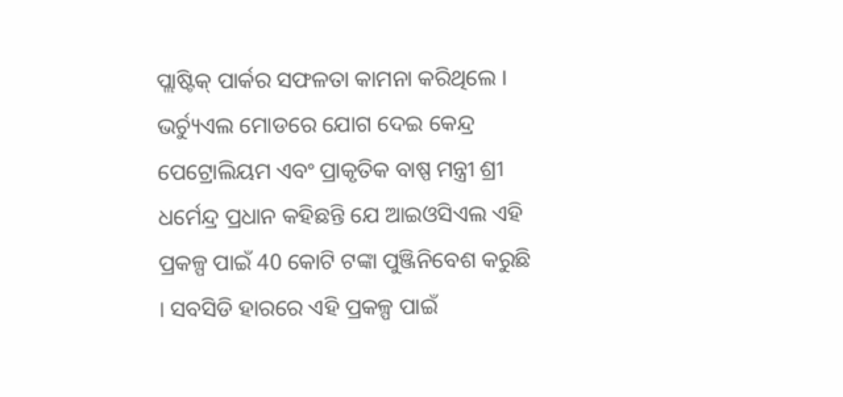ପ୍ଲାଷ୍ଟିକ୍ ପାର୍କର ସଫଳତା କାମନା କରିଥିଲେ ।
ଭର୍ଚ୍ୟୁଏଲ ମୋଡରେ ଯୋଗ ଦେଇ କେନ୍ଦ୍ର ପେଟ୍ରୋଲିୟମ ଏବଂ ପ୍ରାକୃତିକ ବାଷ୍ପ ମନ୍ତ୍ରୀ ଶ୍ରୀ ଧର୍ମେନ୍ଦ୍ର ପ୍ରଧାନ କହିଛନ୍ତି ଯେ ଆଇଓସିଏଲ ଏହି ପ୍ରକଳ୍ପ ପାଇଁ 40 କୋଟି ଟଙ୍କା ପୁଞ୍ଜିନିବେଶ କରୁଛି । ସବସିଡି ହାରରେ ଏହି ପ୍ରକଳ୍ପ ପାଇଁ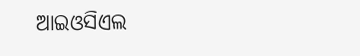ଆଇଓସିଏଲ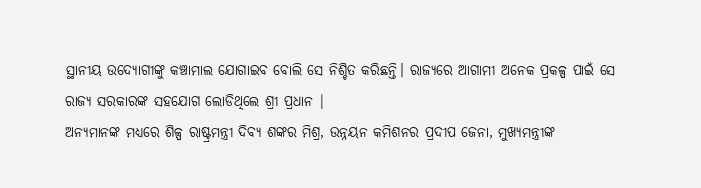ସ୍ଥାନୀୟ ଉଦ୍ୟୋଗୀଙ୍କୁ କଞ୍ଚାମାଲ ଯୋଗାଇବ ବୋଲି ସେ ନିଶ୍ଚିତ କରିଛନ୍ତି। ରାଜ୍ୟରେ ଆଗାମୀ ଅନେକ ପ୍ରକଳ୍ପ ପାଇଁ ସେ ରାଜ୍ୟ ସରକାରଙ୍କ ସହଯୋଗ ଲୋଡିଥିଲେ ଶ୍ରୀ ପ୍ରଧାନ |
ଅନ୍ୟମାନଙ୍କ ମଧ୍ୟରେ ଶିଳ୍ପ ରାଷ୍ଟ୍ରମନ୍ତ୍ରୀ ଦିବ୍ୟ ଶଙ୍କର ମିଶ୍ର, ଉନ୍ନୟନ କମିଶନର ପ୍ରଦୀପ ଜେନା, ମୁଖ୍ୟମନ୍ତ୍ରୀଙ୍କ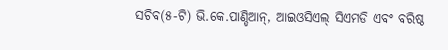ସଚିବ(୫-ଟି) ଭି.କେ.ପାଣ୍ଡିଆନ୍, ଆଇଓସିଏଲ୍ ସିଏମଡି ଏବଂ ବରିଷ୍ଠ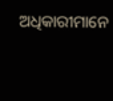ଅଧିକାରୀମାନେ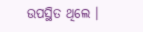ଉପସ୍ଥିତ ଥିଲେ ।